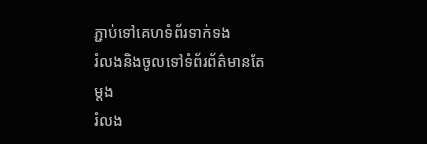ភ្ជាប់ទៅគេហទំព័រទាក់ទង
រំលងនិងចូលទៅទំព័រព័ត៌មានតែម្តង
រំលង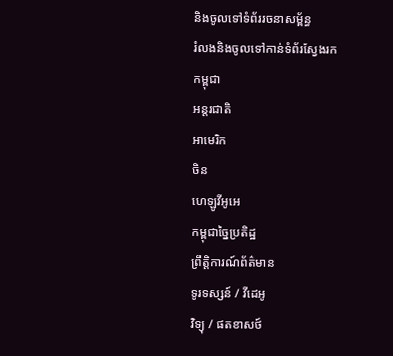និងចូលទៅទំព័ររចនាសម្ព័ន្ធ
រំលងនិងចូលទៅកាន់ទំព័រស្វែងរក
កម្ពុជា
អន្តរជាតិ
អាមេរិក
ចិន
ហេឡូវីអូអេ
កម្ពុជាច្នៃប្រតិដ្ឋ
ព្រឹត្តិការណ៍ព័ត៌មាន
ទូរទស្សន៍ / វីដេអូ
វិទ្យុ / ផតខាសថ៍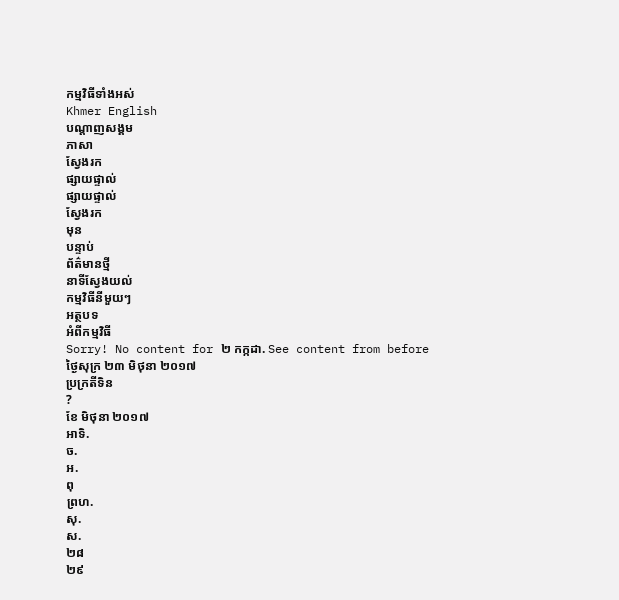កម្មវិធីទាំងអស់
Khmer English
បណ្តាញសង្គម
ភាសា
ស្វែងរក
ផ្សាយផ្ទាល់
ផ្សាយផ្ទាល់
ស្វែងរក
មុន
បន្ទាប់
ព័ត៌មានថ្មី
នាទីស្វែងយល់
កម្មវិធីនីមួយៗ
អត្ថបទ
អំពីកម្មវិធី
Sorry! No content for ២ កក្កដា. See content from before
ថ្ងៃសុក្រ ២៣ មិថុនា ២០១៧
ប្រក្រតីទិន
?
ខែ មិថុនា ២០១៧
អាទិ.
ច.
អ.
ពុ
ព្រហ.
សុ.
ស.
២៨
២៩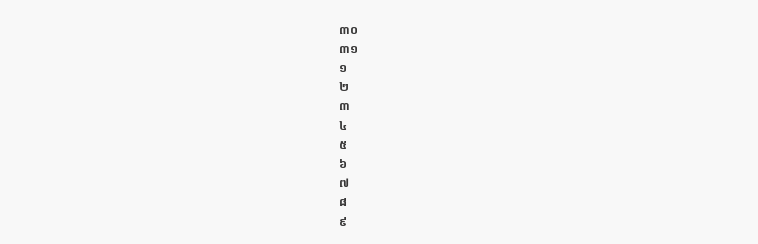៣០
៣១
១
២
៣
៤
៥
៦
៧
៨
៩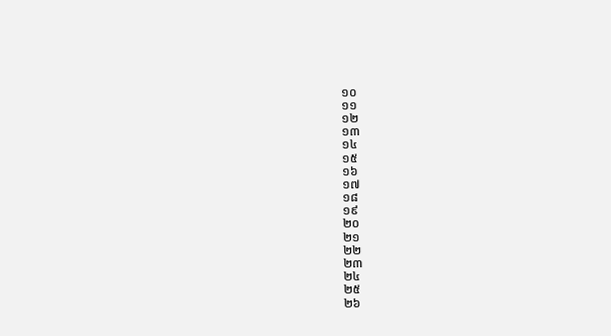១០
១១
១២
១៣
១៤
១៥
១៦
១៧
១៨
១៩
២០
២១
២២
២៣
២៤
២៥
២៦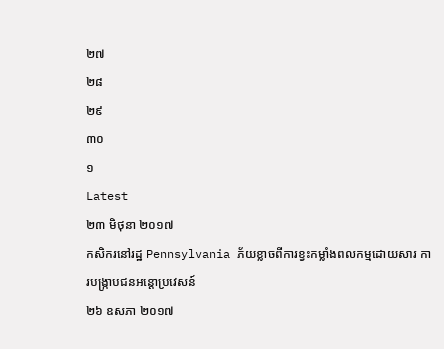២៧
២៨
២៩
៣០
១
Latest
២៣ មិថុនា ២០១៧
កសិករនៅរដ្ឋ Pennsylvania ភ័យខ្លាចពីការខ្វះកម្លាំងពលកម្មដោយសារ ការបង្ក្រាបជនអន្តោប្រវេសន៍
២៦ ឧសភា ២០១៧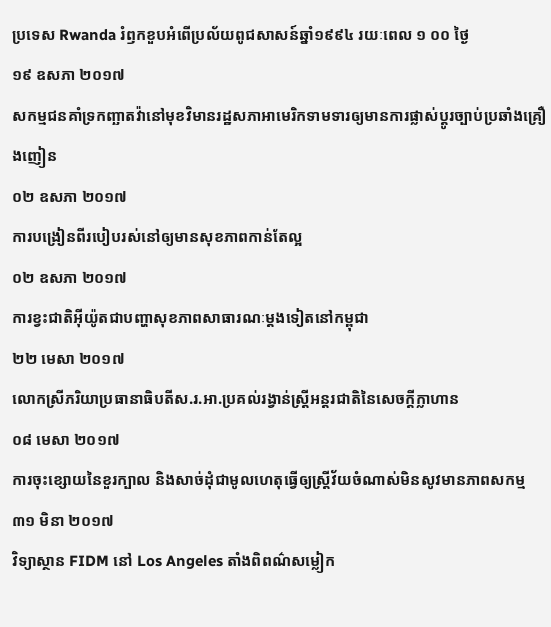ប្រទេស Rwanda រំឭកខួបអំពើប្រល័យពូជសាសន៍ឆ្នាំ១៩៩៤ រយៈពេល ១ ០០ ថ្ងៃ
១៩ ឧសភា ២០១៧
សកម្មជនគាំទ្រកញ្ឆាតវ៉ានៅមុខវិមានរដ្ឋសភាអាមេរិកទាមទារឲ្យមានការផ្លាស់ប្ដូរច្បាប់ប្រឆាំងគ្រឿងញៀន
០២ ឧសភា ២០១៧
ការបង្រៀនពីរបៀបរស់នៅឲ្យមានសុខភាពកាន់តែល្អ
០២ ឧសភា ២០១៧
ការខ្វះជាតិអ៊ីយ៉ូតជាបញ្ហាសុខភាពសាធារណៈម្តងទៀតនៅកម្ពុជា
២២ មេសា ២០១៧
លោកស្រីភរិយាប្រធានាធិបតីស.រ.អា.ប្រគល់រង្វាន់ស្ត្រីអន្តរជាតិនៃសេចក្តីក្លាហាន
០៨ មេសា ២០១៧
ការចុះខ្សោយនៃខួរក្បាល និងសាច់ដុំជាមូលហេតុធ្វើឲ្យស្រ្តីវ័យចំណាស់មិនសូវមានភាពសកម្ម
៣១ មិនា ២០១៧
វិទ្យាស្ថាន FIDM នៅ Los Angeles តាំងពិពណ៌សម្លៀក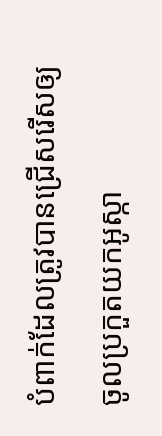បំពាក់ដែលត្រូវបានជ្រើសរើសឲ្យចូលប្រកួតយកអូស្កា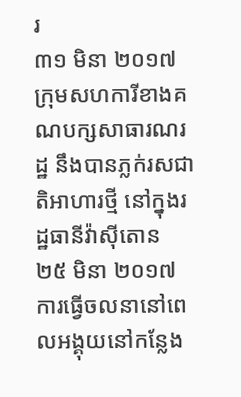រ
៣១ មិនា ២០១៧
ក្រុមសហការីខាងគណបក្សសាធារណរដ្ឋ នឹងបានភ្លក់រសជាតិអាហារថ្មី នៅក្នុងរដ្ឋធានីវ៉ាស៊ីតោន
២៥ មិនា ២០១៧
ការធ្វើចលនានៅពេលអង្គុយនៅកន្លែង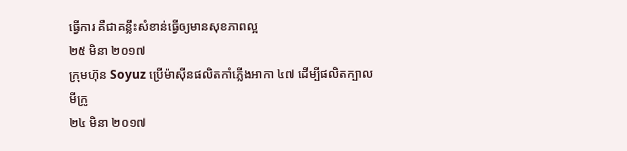ធ្វើការ គឺជាគន្លឹះសំខាន់ធ្វើឲ្យមានសុខភាពល្អ
២៥ មិនា ២០១៧
ក្រុមហ៊ុន Soyuz ប្រើម៉ាស៊ីនផលិតកាំភ្លើងអាកា ៤៧ ដើម្បីផលិតក្បាលមីក្រូ
២៤ មិនា ២០១៧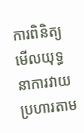ការពិនិត្យមើលយុទ្ធនាការវាយប្រហារតាម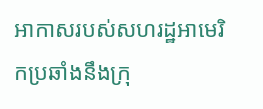អាកាសរបស់សហរដ្ឋអាមេរិកប្រឆាំងនឹងក្រុ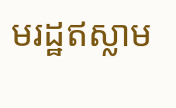មរដ្ឋឥស្លាម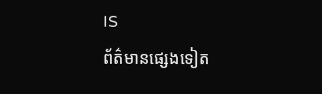IS
ព័ត៌មានផ្សេងទៀត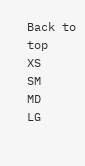Back to top
XS
SM
MD
LG